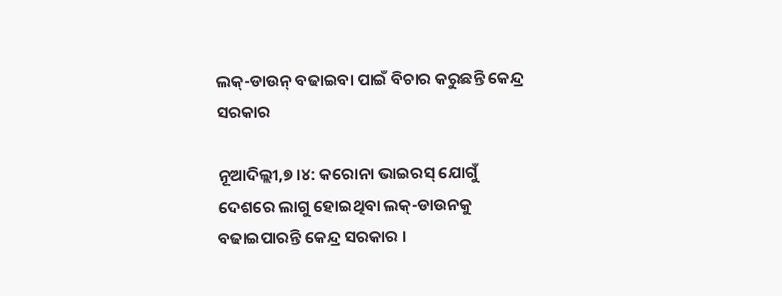ଲକ୍-ଡାଉନ୍ ବଢାଇବା ପାଇଁ ବିଚାର କରୁଛନ୍ତି କେନ୍ଦ୍ର ସରକାର

ନୂଆଦିଲ୍ଲୀ,୭ ।୪: କରୋନା ଭାଇରସ୍ ଯୋଗୁଁ ଦେଶରେ ଲାଗୁ ହୋଇଥିବା ଲକ୍-ଡାଉନକୁ ବଢାଇପାରନ୍ତି କେନ୍ଦ୍ର ସରକାର ।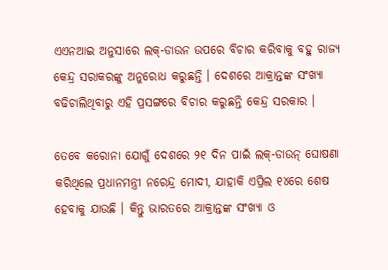ଏଏନଆଇ ଅନୁସାରେ ଲକ୍-ଡାଉନ ଉପରେ ବିଚାର କରିବାକୁ ବହୁ ରାଜ୍ୟ କେନ୍ଦ୍ର ସରାକରଙ୍କୁ ଅନୁରୋଧ କରୁଛନ୍ତି । ଦେଶରେ ଆକ୍ରାନ୍ତଙ୍କ ସଂଖ୍ୟା ବଢିଚାଲିଥିବାରୁ ଏହି ପ୍ରସଙ୍ଗରେ ବିଚାର କରୁଛନ୍ତି କେନ୍ଦ୍ର ସରକାର ।

ତେବେ କରୋନା ଯୋଗୁଁ ଦେଶରେ ୨୧ ଦିନ ପାଇଁ ଲକ୍-ଡାଉନ୍ ଘୋଷଣା କରିଥିଲେ ପ୍ରଧାନମନ୍ତ୍ରୀ ନରେନ୍ଦ୍ର ମୋଦୀ, ଯାହାକି ଏପ୍ରିଲ ୧୪ରେ ଶେଷ ହେବାକୁ ଯାଉଛି । କିନ୍ତୁ ଭାରତରେ ଆକ୍ରାନ୍ତଙ୍କ ସଂଖ୍ୟା ଓ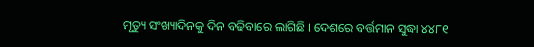ମୃତ୍ୟୁ ସଂଖ୍ୟାଦିନକୁ ଦିନ ବଢିବାରେ ଲାଗିଛି । ଦେଶରେ ବର୍ତ୍ତମାନ ସୁଦ୍ଧା ୪୪୮୧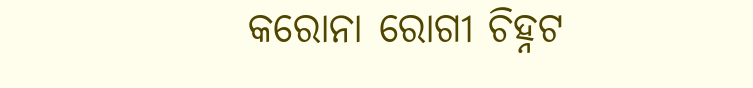କରୋନା ରୋଗୀ ଚିହ୍ନଟ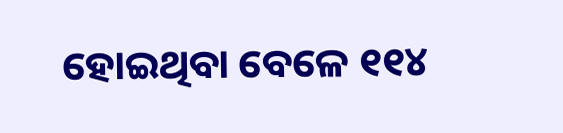ହୋଇଥିବା ବେଳେ ୧୧୪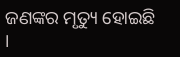ଜଣଙ୍କର ମୃତ୍ୟୁ ହୋଇଛି ।